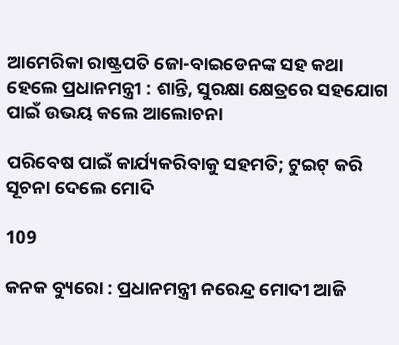ଆମେରିକା ରାଷ୍ଟ୍ରପତି ଜୋ-ବାଇଡେନଙ୍କ ସହ କଥା ହେଲେ ପ୍ରଧାନମନ୍ତ୍ରୀ : ଶାନ୍ତି, ସୁରକ୍ଷା କ୍ଷେତ୍ରରେ ସହଯୋଗ ପାଇଁ ଉଭୟ କଲେ ଆଲୋଚନା

ପରିବେଷ ପାଇଁ କାର୍ଯ୍ୟକରିବାକୁ ସହମତି; ଟୁଇଟ୍ କରି ସୂଚନା ଦେଲେ ମୋଦି

109

କନକ ବ୍ୟୁରୋ : ପ୍ରଧାନମନ୍ତ୍ରୀ ନରେନ୍ଦ୍ର ମୋଦୀ ଆଜି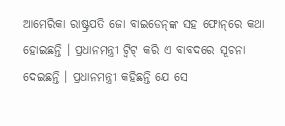ଆମେରିକା ରାଷ୍ଟ୍ରପତି ଜୋ ବାଇଡେନ୍‌ଙ୍କ ସହ ଫୋନ୍‌ରେ କଥା ହୋଇଛନ୍ତି । ପ୍ରଧାନମନ୍ତ୍ରୀ ଟ୍ବିଟ୍‌ କରି ଏ ବାବଦରେ ସୂଚନା ଦେଇଛନ୍ତି । ପ୍ରଧାନମନ୍ତ୍ରୀ କହିଛନ୍ତି ଯେ ସେ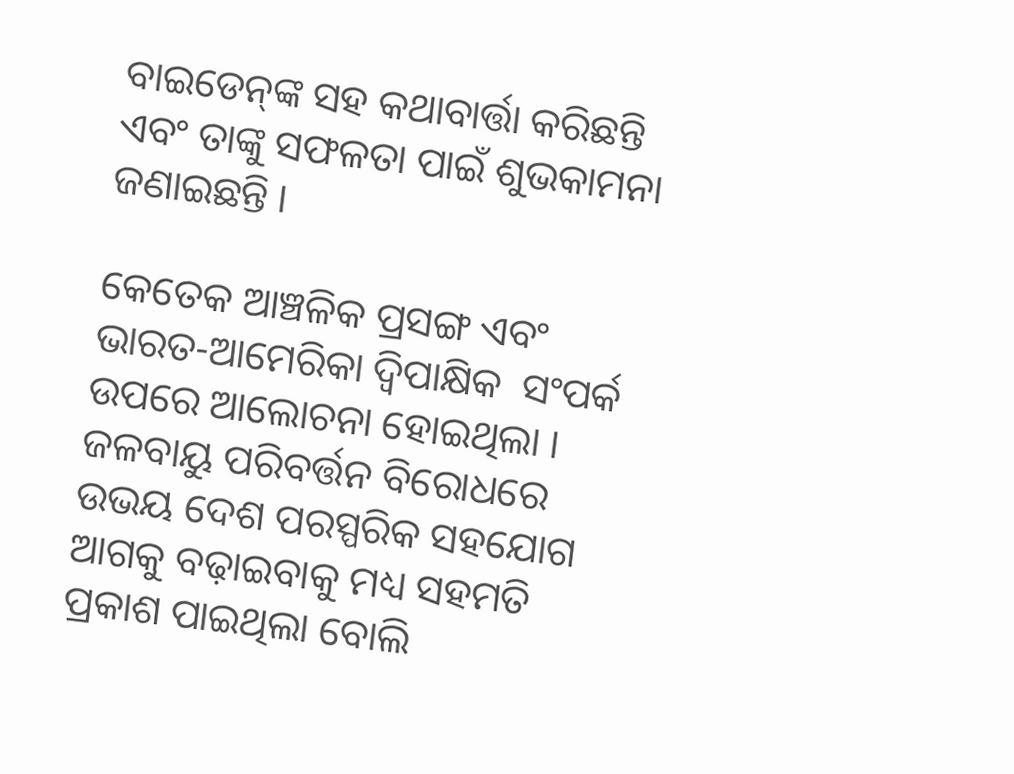ବାଇଡେନ୍‌ଙ୍କ ସହ କଥାବାର୍ତ୍ତା କରିଛନ୍ତି ଏବଂ ତାଙ୍କୁ ସଫଳତା ପାଇଁ ଶୁଭକାମନା ଜଣାଇଛନ୍ତି ।

କେତେକ ଆଞ୍ଚଳିକ ପ୍ରସଙ୍ଗ ଏବଂ ଭାରତ-ଆମେରିକା ଦ୍ବିପାକ୍ଷିକ  ସଂପର୍କ ଉପରେ ଆଲୋଚନା ହୋଇଥିଲା । ଜଳବାୟୁ ପରିବର୍ତ୍ତନ ବିରୋଧରେ ଉଭୟ ଦେଶ ପରସ୍ପରିକ ସହଯୋଗ ଆଗକୁ ବଢ଼ାଇବାକୁ ମଧ୍ୟ ସହମତି ପ୍ରକାଶ ପାଇଥିଲା ବୋଲି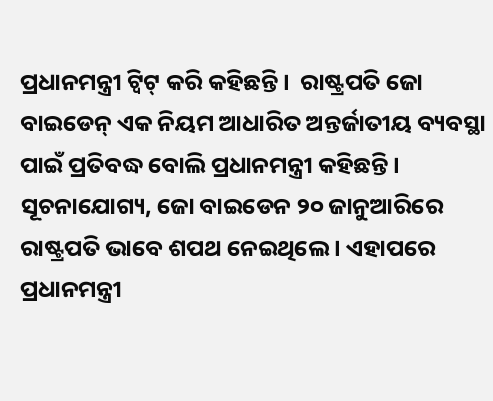ପ୍ରଧାନମନ୍ତ୍ରୀ ଟ୍ବିଟ୍‌ କରି କହିଛନ୍ତି ।  ରାଷ୍ଟ୍ରପତି ଜୋ ବାଇଡେନ୍‌ ଏକ ନିୟମ ଆଧାରିତ ଅନ୍ତର୍ଜାତୀୟ ବ୍ୟବସ୍ଥା ପାଇଁ ପ୍ରତିବଦ୍ଧ ବୋଲି ପ୍ରଧାନମନ୍ତ୍ରୀ କହିଛନ୍ତି । ସୂଚନାଯୋଗ୍ୟ, ଜୋ ବାଇଡେନ ୨୦ ଜାନୁଆରିରେ ରାଷ୍ଟ୍ରପତି ଭାବେ ଶପଥ ନେଇଥିଲେ । ଏହାପରେ  ପ୍ରଧାନମନ୍ତ୍ରୀ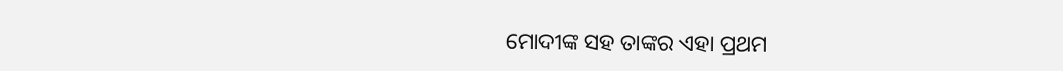ମୋଦୀଙ୍କ ସହ ତାଙ୍କର ଏହା ପ୍ରଥମ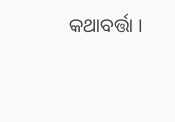କଥାବର୍ତ୍ତା ।